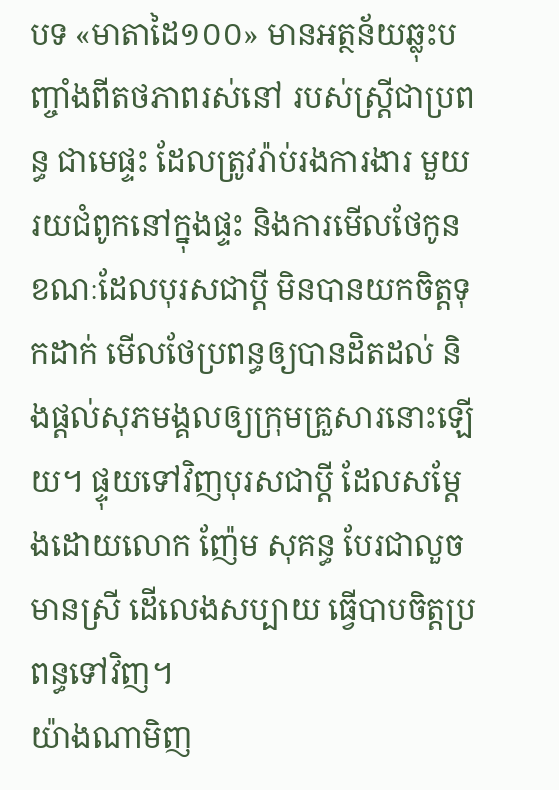បទ «មាតាដៃ១០០» មានអត្ថន័យឆ្លុះបញ្ចាំងពីតថភាពរស់នៅ របស់ស្រ្តីជាប្រពន្ធ ជាមេផ្ទះ ដែលត្រូវរ៉ាប់រងការងារ មួយរយជំពូកនៅក្នុងផ្ទះ និងការមើលថែកូន ខណៈដែលបុរសជាប្ដី មិនបានយកចិត្តទុកដាក់ មើលថែប្រពន្ធឲ្យបានដិតដល់ និងផ្ដល់សុភមង្គលឲ្យក្រុមគ្រួសារនោះឡើយ។ ផ្ទុយទៅវិញបុរសជាប្ដី ដែលសម្ដែងដោយលោក ញ៉ែម សុគន្ធ បែរជាលួចមានស្រី ដើលេងសប្បាយ ធ្វើបាបចិត្តប្រពន្ធទៅវិញ។
យ៉ាងណាមិញ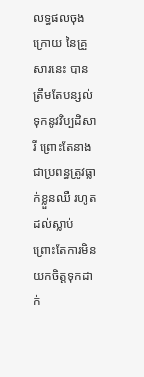លទ្ធផលចុងក្រោយ នៃគ្រួសារនេះ បានត្រឹមតែបន្សល់ទុកនូវវិប្បដិសារី ព្រោះតែនាងជាប្រពន្ធត្រូវធ្លាក់ខ្លួនឈឺ រហូតដល់ស្លាប់ ព្រោះតែការមិនយកចិត្តទុកដាក់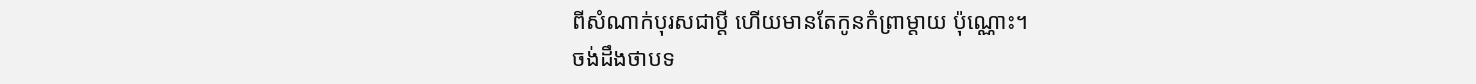ពីសំណាក់បុរសជាប្ដី ហើយមានតែកូនកំព្រាម្ដាយ ប៉ុណ្ណោះ។
ចង់ដឹងថាបទ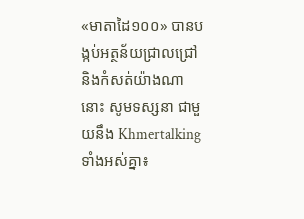«មាតាដៃ១០០» បានបង្កប់អត្ថន័យជ្រាលជ្រៅ និងកំសត់យ៉ាងណានោះ សូមទស្សនា ជាមួយនឹង Khmertalking ទាំងអស់គ្នា៖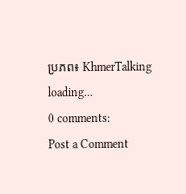ប្រភព៖ KhmerTalking
loading...
0 comments:
Post a Comment